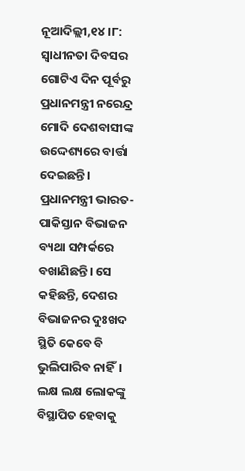ନୂଆଦିଲ୍ଲୀ,୧୪।୮: ସ୍ବାଧୀନତା ଦିବସର ଗୋଟିଏ ଦିନ ପୂର୍ବରୁ ପ୍ରଧାନମନ୍ତ୍ରୀ ନରେନ୍ଦ୍ର ମୋଦି ଦେଶବାସୀଙ୍କ ଉଦ୍ଦେଶ୍ୟରେ ବାର୍ତ୍ତା ଦେଇଛନ୍ତି। ପ୍ରଧାନମନ୍ତ୍ରୀ ଭାରତ-ପାକିସ୍ତାନ ବିଭାଜନ ବ୍ୟଥା ସମ୍ପର୍କରେ ବଖାଣିଛନ୍ତି। ସେ କହିଛନ୍ତି, ଦେଶର ବିଭାଜନର ଦୁଃଖଦ ସ୍ଥିତି କେବେ ବି ଭୁଲିପାରିବ ନାହିଁ। ଲକ୍ଷ ଲକ୍ଷ ଲୋକଙ୍କୁ ବିସ୍ଥାପିତ ହେବାକୁ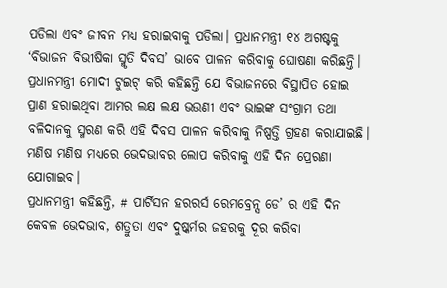ପଡିଲା ଏବଂ ଜୀବନ ମଧ୍ୟ ହରାଇବାକୁ ପଡିଲା। ପ୍ରଧାନମନ୍ତ୍ରୀ ୧୪ ଅଗଷ୍ଟକୁ ‘ବିଭାଜନ ବିଭୀଷିକା ସ୍ମୃତି ଦିବସ’ ଭାବେ ପାଳନ କରିବାକୁ ଘୋଷଣା କରିଛନ୍ତି।
ପ୍ରଧାନମନ୍ତ୍ରୀ ମୋଦୀ ଟୁଇଟ୍ କରି କହିଛନ୍ତି ଯେ ବିଭାଜନରେ ବିସ୍ଥାପିତ ହୋଇ ପ୍ରାଣ ହରାଇଥିବା ଆମର ଲକ୍ଷ ଲକ୍ଷ ଭଉଣୀ ଏବଂ ଭାଇଙ୍କ ସଂଗ୍ରାମ ତଥା ବଳିଦାନକୁ ସ୍ମରଣ କରି ଏହି ଦିବସ ପାଳନ କରିବାକୁ ନିଷ୍ପତ୍ତି ଗ୍ରହଣ କରାଯାଇଛି। ମଣିଷ ମଣିଷ ମଧ୍ୟରେ ଭେଦଭାବର ଲୋପ କରିବାକୁ ଏହି ଦିନ ପ୍ରେରଣା ଯୋଗାଇବ।
ପ୍ରଧାନମନ୍ତ୍ରୀ କହିଛନ୍ତି, # ପାର୍ଟିସନ ହରରର୍ସ ରେମବ୍ରେନ୍ସ ଡେ’ ର ଏହି ଦିନ କେବଳ ଭେଦଭାବ, ଶତ୍ରୁତା ଏବଂ ଦୁଷ୍କର୍ମର ଜହରକୁ ଦୂର କରିବା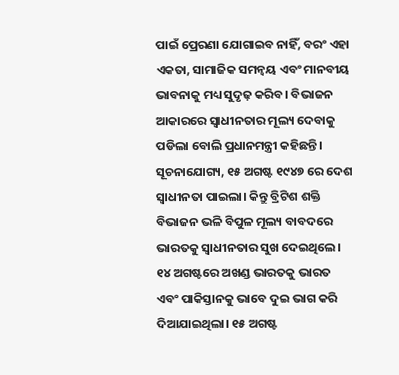ପାଇଁ ପ୍ରେରଣା ଯୋଗାଇବ ନାହିଁ, ବରଂ ଏହା ଏକତା, ସାମାଜିକ ସମନ୍ବୟ ଏବଂ ମାନବୀୟ ଭାବନାକୁ ମଧ୍ୟ ସୁଦୃଢ଼ କରିବ। ବିଭାଜନ ଆକାରରେ ସ୍ବାଧୀନତାର ମୂଲ୍ୟ ଦେବାକୁ ପଡିଲା ବୋଲି ପ୍ରଧାନମନ୍ତ୍ରୀ କହିଛନ୍ତି।
ସୂଚନାଯୋଗ୍ୟ, ୧୫ ଅଗଷ୍ଟ ୧୯୪୭ ରେ ଦେଶ ସ୍ବାଧୀନତା ପାଇଲା। କିନ୍ତୁ ବ୍ରିଟିଶ ଶକ୍ତି ବିଭାଜନ ଭଳି ବିପୁଳ ମୂଲ୍ୟ ବାବଦରେ ଭାରତକୁ ସ୍ବାଧୀନତାର ସୁଖ ଦେଇଥିଲେ। ୧୪ ଅଗଷ୍ଟରେ ଅଖଣ୍ଡ ଭାରତକୁ ଭାରତ ଏବଂ ପାକିସ୍ତାନକୁ ଭାବେ ଦୁଇ ଭାଗ କରି ଦିଆଯାଇଥିଲା। ୧୫ ଅଗଷ୍ଟ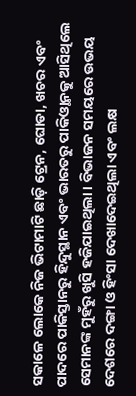ସକାଳେ ଲୋକେ ନିଜ ଭିଟାମାଟି ଛାଡ଼ି ଟ୍ରେନ, ଘୋଡା, ଖଚର ଏବଂ ପାଦରେ ପାକିସ୍ତାନରୁ ହିନ୍ଦୁସ୍ଥାନ ଏବଂ ଭାରତରୁ ପାକିଓ୍ଥାନକୁ ଆସିଥିଲେ ସେମାନଙ୍କ ମୁହଁରୁ ଖୁସି ହଜିଯାଇଥିଲା। ବିଭାଜନ ସମୟରେ ଉଭୟ ଦେଶରେ ଦଙ୍ଗା ଓ ହିଂସା ଦେଖାଦେଇଥିଲା ଏବଂ ଲକ୍ଷ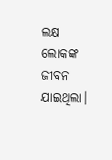ଲକ୍ଷ ଲୋକଙ୍କ ଜୀବନ ଯାଇଥିଲା।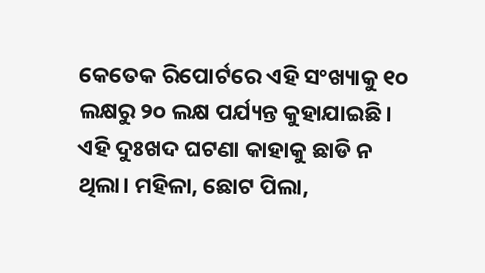କେତେକ ରିପୋର୍ଟରେ ଏହି ସଂଖ୍ୟାକୁ ୧୦ ଲକ୍ଷରୁ ୨୦ ଲକ୍ଷ ପର୍ଯ୍ୟନ୍ତ କୁହାଯାଇଛି। ଏହି ଦୁଃଖଦ ଘଟଣା କାହାକୁ ଛାଡି ନ ଥିଲା। ମହିଳା, ଛୋଟ ପିଲା,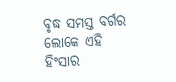ବୃଦ୍ଧ ସମସ୍ତ ବର୍ଗର ଲୋକେ ଏହି ହିଂସାର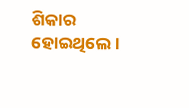ଶିକାର ହୋଇଥିଲେ।